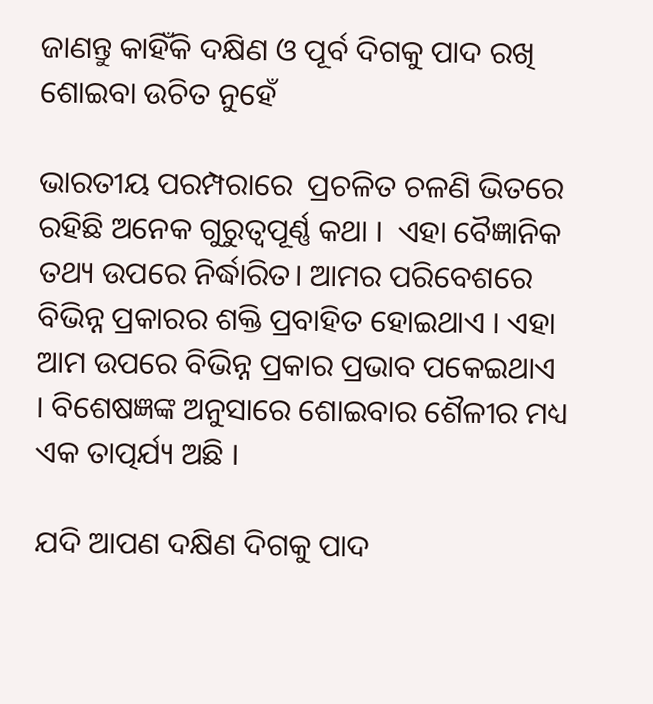ଜାଣନ୍ତୁ କାହିଁକି ଦକ୍ଷିଣ ଓ ପୂର୍ବ ଦିଗକୁ ପାଦ ରଖି ଶୋଇବା ଉଚିତ ନୁହେଁ

ଭାରତୀୟ ପରମ୍ପରାରେ  ପ୍ରଚଳିତ ଚଳଣି ଭିତରେ ରହିଛି ଅନେକ ଗୁରୁତ୍ୱପୂର୍ଣ୍ଣ କଥା ।  ଏହା ବୈଜ୍ଞାନିକ ତଥ୍ୟ ଉପରେ ନିର୍ଦ୍ଧାରିତ। ଆମର ପରିବେଶରେ ବିଭିନ୍ନ ପ୍ରକାରର ଶକ୍ତି ପ୍ରବାହିତ ହୋଇଥାଏ । ଏହା ଆମ ଉପରେ ବିଭିନ୍ନ ପ୍ରକାର ପ୍ରଭାବ ପକେଇଥାଏ । ବିଶେଷଜ୍ଞଙ୍କ ଅନୁସାରେ ଶୋଇବାର ଶୈଳୀର ମଧ୍ୟ ଏକ ତାତ୍ପର୍ଯ୍ୟ ଅଛି ।

ଯଦି ଆପଣ ଦକ୍ଷିଣ ଦିଗକୁ ପାଦ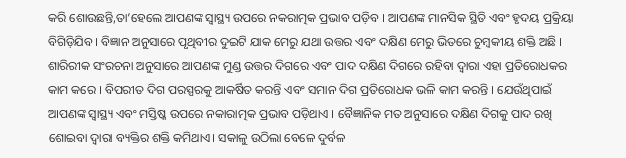କରି ଶୋଉଛନ୍ତି,ତା’ହେଲେ ଆପଣଙ୍କ ସ୍ୱାସ୍ଥ୍ୟ ଉପରେ ନକରାତ୍ମକ ପ୍ରଭାବ ପଡ଼ିବ । ଆପଣଙ୍କ ମାନସିକ ସ୍ଥିତି ଏବଂ ହୃଦୟ ପ୍ରକ୍ରିୟା ବିଗିଡ଼ିଯିବ । ବିଜ୍ଞାନ ଅନୁସାରେ ପୃଥିବୀର ଦୁଇଟି ଯାକ ମେରୁ ଯଥା ଉତ୍ତର ଏବଂ ଦକ୍ଷିଣ ମେରୁ ଭିତରେ ଚୁମ୍ବକୀୟ ଶକ୍ତି ଅଛି । ଶାରିରୀକ ସଂରଚନା ଅନୁସାରେ ଆପଣଙ୍କ ମୁଣ୍ଡ ଉତ୍ତର ଦିଗରେ ଏବଂ ପାଦ ଦକ୍ଷିଣ ଦିଗରେ ରହିବା ଦ୍ୱାରା ଏହା ପ୍ରତିରୋଧକର କାମ କରେ । ବିପରୀତ ଦିଗ ପରସ୍ପରକୁ ଆକର୍ଷିତ କରନ୍ତି ଏବଂ ସମାନ ଦିଗ ପ୍ରତିରୋଧକ ଭଳି କାମ କରନ୍ତି । ଯେଉଁଥିପାଇଁ ଆପଣଙ୍କ ସ୍ୱାସ୍ଥ୍ୟ ଏବଂ ମସ୍ତିଷ୍କ ଉପରେ ନକାରାତ୍ମକ ପ୍ରଭାବ ପଡ଼ିଥାଏ । ବୈଜ୍ଞାନିକ ମତ ଅନୁସାରେ ଦକ୍ଷିଣ ଦିଗକୁ ପାଦ ରଖି ଶୋଇବା ଦ୍ୱାରା ବ୍ୟକ୍ତିର ଶକ୍ତି କମିଥାଏ। ସକାଳୁ ଉଠିଲା ବେଳେ ଦୁର୍ବଳ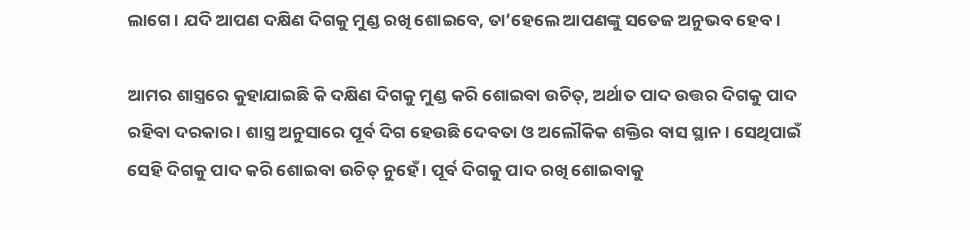ଲାଗେ। ଯଦି ଆପଣ ଦକ୍ଷିଣ ଦିଗକୁ ମୁଣ୍ଡ ରଖି ଶୋଇବେ, ତା’ହେଲେ ଆପଣଙ୍କୁ ସତେଜ ଅନୁଭବ ହେବ।

ଆମର ଶାସ୍ତ୍ରରେ କୁହାଯାଇଛି କି ଦକ୍ଷିଣ ଦିଗକୁ ମୁଣ୍ଡ କରି ଶୋଇବା ଉଚିତ୍‌, ଅର୍ଥାତ ପାଦ ଉତ୍ତର ଦିଗକୁ ପାଦ ରହିବା ଦରକାର । ଶାସ୍ତ୍ର ଅନୁସାରେ ପୂର୍ବ ଦିଗ ହେଉଛି ଦେବତା ଓ ଅଲୌକିକ ଶକ୍ତିର ବାସ ସ୍ଥାନ । ସେଥିପାଇଁ ସେହି ଦିଗକୁ ପାଦ କରି ଶୋଇବା ଉଚିତ୍‌ ନୁହେଁ । ପୂର୍ବ ଦିଗକୁ ପାଦ ରଖି ଶୋଇବାକୁ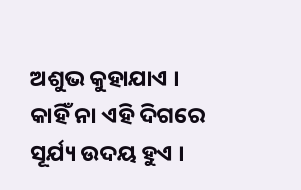ଅଶୁଭ କୁହାଯାଏ । କାହିଁ ନା ଏହି ଦିଗରେ ସୂର୍ଯ୍ୟ ଉଦୟ ହୁଏ ।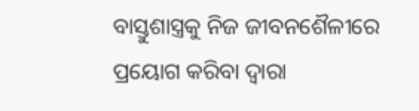ବାସ୍ତୁଶାସ୍ତ୍ରକୁ ନିଜ ଜୀବନଶୈଳୀରେ ପ୍ରୟୋଗ କରିବା ଦ୍ୱାରା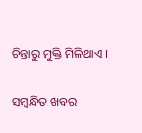ଚିନ୍ତାରୁ ମୁକ୍ତି ମିଳିଥାଏ ।

ସମ୍ବନ୍ଧିତ ଖବର